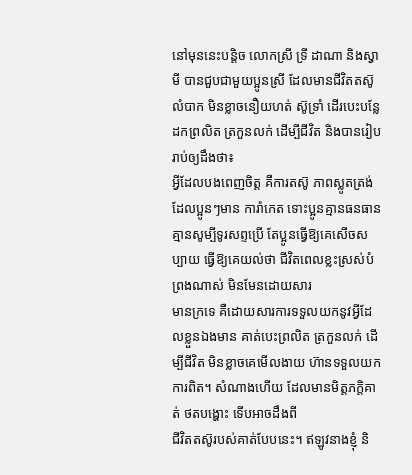នៅមុននេះបន្តិច លោកស្រី ទ្រី ដាណា និងស្វាមី បានជួបជាមួយប្អូនស្រី ដែលមានជីវិតតស៊ូ លំបាក មិនខ្លាចនឿយហត់ ស៊ូទ្រាំ ដើរបេះបន្លែ ដកព្រលិត ត្រកួនលក់ ដើម្បីជីវិត និងបានរៀបរាប់ឲ្យដឹងថា៖
អ្វីដែលបងពេញចិត្ត គឺការតស៊ូ ភាពស្លូតត្រង់ ដែលប្អូនៗមាន ការ៉ាកេត ទោះប្អូនគ្មានធនធាន គ្មានសូម្បីទូរសព្ទប្រើ តែប្អូនធ្វើឱ្យគេសើចសប្បាយ ធ្វើឱ្យគេយល់ថា ជីវិតពេលខ្លះស្រស់បំព្រងណាស់ មិនមែនដោយសារ
មានក្រទេ គឺដោយសារការទទួលយកនូវអ្វីដែលខ្លួនឯងមាន គាត់បេះព្រលិត ត្រកួនលក់ ដើម្បីជីវិត មិនខ្លាចគេមើលងាយ ហ៊ានទទួលយកការពិត។ សំណាងហើយ ដែលមានមិត្តភក្តិគាត់ ថតបង្ហោះ ទើបអាចដឹងពី
ជីវិតតស៊ូរបស់គាត់បែបនេះ។ ឥឡូវនាងខ្ញុំ និ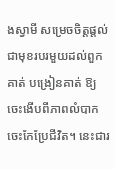ងស្វាមី សម្រេចចិត្តផ្ដល់ជាមុខរបរមួយដល់ពួកគាត់ បង្រៀនគាត់ ឱ្យចេះងើបពីភាពលំបាក ចេះកែប្រែជីវិត។ នេះជារ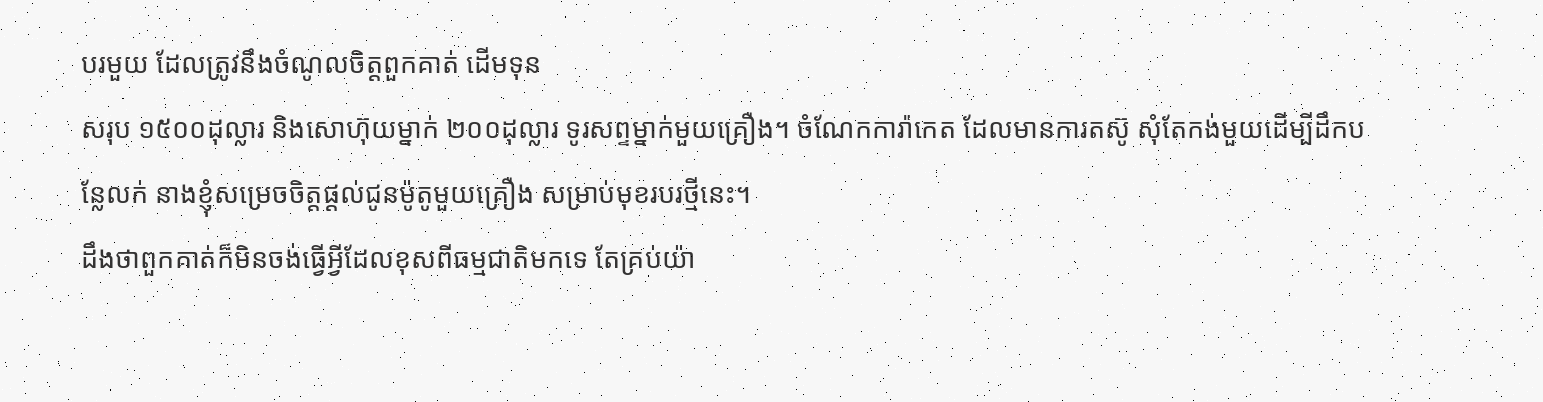បរមួយ ដែលត្រូវនឹងចំណូលចិត្តពួកគាត់ ដើមទុន
សរុប ១៥០០ដុល្លារ និងសោហ៊ុយម្នាក់ ២០០ដុល្លារ ទូរសព្ទម្នាក់មួយគ្រឿង។ ចំណែកការ៉ាកេត ដែលមានការតស៊ូ សុំតែកង់មួយដើម្បីដឹកបន្លែលក់ នាងខ្ញុំសម្រេចចិត្តផ្ដល់ជូនម៉ូតូមួយគ្រឿង សម្រាប់មុខរបរថ្មីនេះ។
ដឹងថាពួកគាត់ក៏មិនចង់ធ្វើអ្វីដែលខុសពីធម្មជាតិមកទេ តែគ្រប់យ៉ា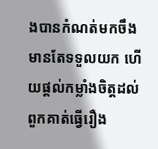ងបានកំណត់មកចឹង មានតែទទួលយក ហើយផ្ដល់កម្លាំងចិត្តដល់ពួកគាត់ធ្វើរឿង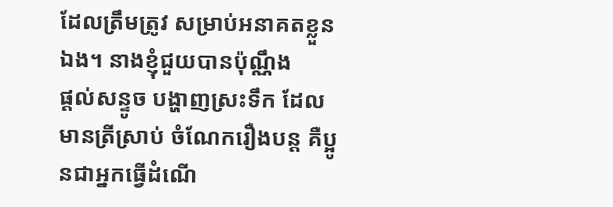ដែលត្រឹមត្រូវ សម្រាប់អនាគតខ្លួនឯង។ នាងខ្ញុំជួយបានប៉ុណ្ណឹង
ផ្ដល់សន្ទូច បង្ហាញស្រះទឹក ដែលមានត្រីស្រាប់ ចំណែករឿងបន្ត គឺប្អូនជាអ្នកធ្វើដំណើ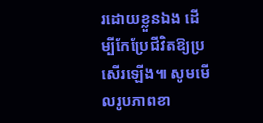រដោយខ្លួនឯង ដើម្បីកែប្រែជីវិតឱ្យប្រសើរឡើង៕ សូមមើលរូបភាពខា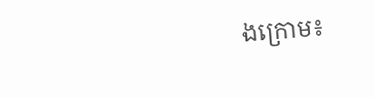ងក្រោម៖